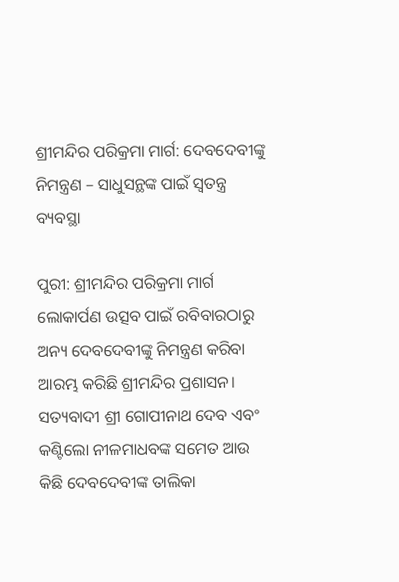ଶ୍ରୀମନ୍ଦିର ପରିକ୍ରମା ମାର୍ଗ: ଦେବଦେବୀଙ୍କୁ ନିମନ୍ତ୍ରଣ – ସାଧୁସନ୍ଥଙ୍କ ପାଇଁ ସ୍ୱତନ୍ତ୍ର ବ୍ୟବସ୍ଥା

ପୁରୀ: ଶ୍ରୀମନ୍ଦିର ପରିକ୍ରମା ମାର୍ଗ ଲୋକାର୍ପଣ ଉତ୍ସବ ପାଇଁ ରବିବାରଠାରୁ ଅନ୍ୟ ଦେବଦେବୀଙ୍କୁ ନିମନ୍ତ୍ରଣ କରିବା ଆରମ୍ଭ କରିଛି ଶ୍ରୀମନ୍ଦିର ପ୍ରଶାସନ। ସତ୍ୟବାଦୀ ଶ୍ରୀ ଗୋପୀନାଥ ଦେବ ଏବଂ କଣ୍ଟିଲୋ ନୀଳମାଧବଙ୍କ ସମେତ ଆଉ କିଛି ଦେବଦେବୀଙ୍କ ତାଲିକା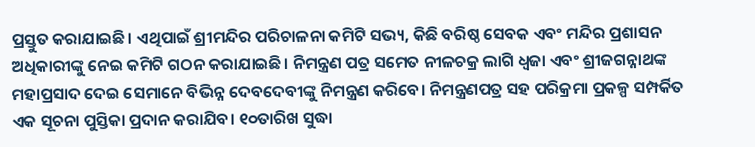ପ୍ରସ୍ତୁତ କରାଯାଇଛି। ଏଥିପାଇଁ ଶ୍ରୀମନ୍ଦିର ପରିଚାଳନା କମିଟି ସଭ୍ୟ, କିଛି ବରିଷ୍ଠ ସେବକ ଏବଂ ମନ୍ଦିର ପ୍ରଶାସନ ଅଧିକାରୀଙ୍କୁ ନେଇ କମିଟି ଗଠନ କରାଯାଇଛି। ନିମନ୍ତ୍ରଣ ପତ୍ର ସମେତ ନୀଳଚକ୍ର ଲାଗି ଧ୍ୱଜା ଏବଂ ଶ୍ରୀଜଗନ୍ନାଥଙ୍କ ମହାପ୍ରସାଦ ଦେଇ ସେମାନେ ବିଭିନ୍ନ ଦେବଦେବୀଙ୍କୁ ନିମନ୍ତ୍ରଣ କରିବେ। ନିମନ୍ତ୍ରଣପତ୍ର ସହ ପରିକ୍ରମା ପ୍ରକଳ୍ପ ସମ୍ପର୍କିତ ଏକ ସୂଚନା ପୁସ୍ତିକା ପ୍ରଦାନ କରାଯିବ। ୧୦ତାରିଖ ସୁଦ୍ଧା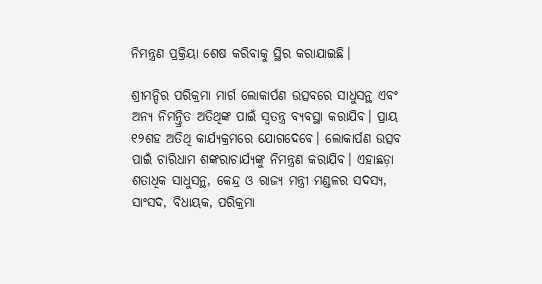ନିମନ୍ତ୍ରଣ ପ୍ରକ୍ରିୟା ଶେଷ କରିବାକୁ ସ୍ଥିର କରାଯାଇଛି।

ଶ୍ରୀମନ୍ଦିର ପରିକ୍ରମା ମାର୍ଗ ଲୋକାର୍ପଣ ଉତ୍ସବରେ ସାଧୁସନ୍ଥ ଏବଂ ଅନ୍ୟ ନିମନ୍ତ୍ରିତ ଅତିଥିଙ୍କ ପାଇଁ ସ୍ୱତନ୍ତ୍ର ବ୍ୟବସ୍ଥା କରାଯିବ। ପ୍ରାୟ ୧୨ଶହ ଅତିଥି କାର୍ଯ୍ୟକ୍ରମରେ ଯୋଗଦେବେ। ଲୋକାର୍ପଣ ଉତ୍ସବ ପାଇଁ ଚାରିଧାମ ଶଙ୍କରାଚାର୍ଯ୍ୟଙ୍କୁ ନିମନ୍ତ୍ରଣ କରାଯିବ। ଏହାଛଡ଼ା ଶତାଧିକ ସାଧୁସନ୍ଥ, କେନ୍ଦ୍ର ଓ ରାଜ୍ୟ ମନ୍ତ୍ରୀ ମଣ୍ଡଳର ସଦସ୍ୟ, ସାଂସଦ, ବିଧାୟକ, ପରିକ୍ରମା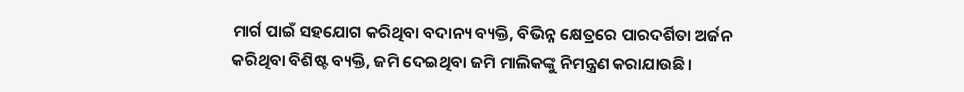ମାର୍ଗ ପାଇଁ ସହଯୋଗ କରିଥିବା ବଦାନ୍ୟ ବ୍ୟକ୍ତି, ବିଭିନ୍ନ କ୍ଷେତ୍ରରେ ପାରଦର୍ଶିତା ଅର୍ଜନ କରିଥିବା ବିଶିଷ୍ଟ ବ୍ୟକ୍ତି, ଜମି ଦେଇଥିବା ଜମି ମାଲିକଙ୍କୁ ନିମନ୍ତ୍ରଣ କରାଯାଉଛି।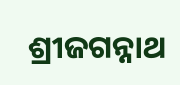ଶ୍ରୀଜଗନ୍ନାଥ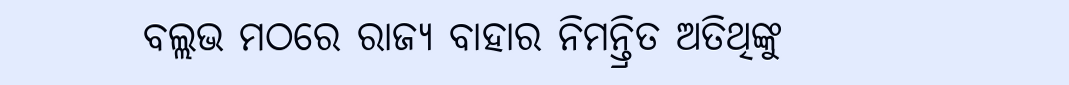ବଲ୍ଲଭ ମଠରେ ରାଜ୍ୟ ବାହାର ନିମନ୍ତ୍ରିତ ଅତିଥିଙ୍କୁ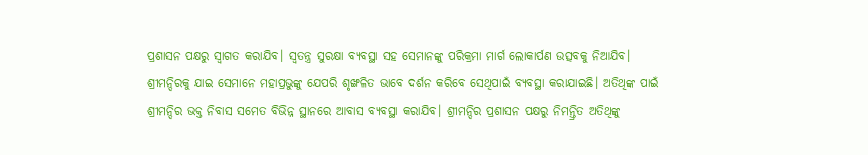ପ୍ରଶାସନ ପକ୍ଷରୁ ସ୍ୱାଗତ କରାଯିବ। ସ୍ୱତନ୍ତ୍ର ସୁରକ୍ଷା ବ୍ୟବସ୍ଥା ସହ ସେମାନଙ୍କୁ ପରିକ୍ରମା ମାର୍ଗ ଲୋକାର୍ପଣ ଉତ୍ସବକୁ ନିଆଯିବ। ଶ୍ରୀମନ୍ଦିରକୁ ଯାଇ ସେମାନେ ମହାପ୍ରଭୁଙ୍କୁ ଯେପରି ଶୃଙ୍ଖଳିତ ଭାବେ ଦର୍ଶନ କରିବେ ସେଥିପାଇଁ ବ୍ୟବସ୍ଥା କରାଯାଇଛି। ଅତିଥିଙ୍କ ପାଇଁ ଶ୍ରୀମନ୍ଦିର ଭକ୍ତ ନିବାସ ସମେତ ବିଭିନ୍ନ ସ୍ଥାନରେ ଆବାସ ବ୍ୟବସ୍ଥା କରାଯିବ। ଶ୍ରୀମନ୍ଦିର ପ୍ରଶାସନ ପକ୍ଷରୁ ନିମନ୍ତ୍ରିତ ଅତିଥିଙ୍କୁ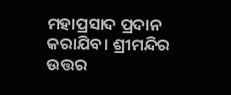ମହାପ୍ରସାଦ ପ୍ରଦାନ କରାଯିବ। ଶ୍ରୀମନ୍ଦିର ଉତ୍ତର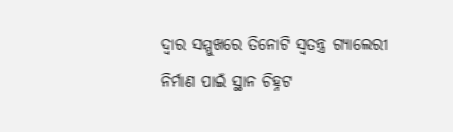ଦ୍ୱାର ସମ୍ମୁଖରେ ତିନୋଟି ସ୍ୱତନ୍ତ୍ର ଗ୍ୟାଲେରୀ ନିର୍ମାଣ ପାଇଁ ସ୍ଥାନ ଚିହ୍ନଟ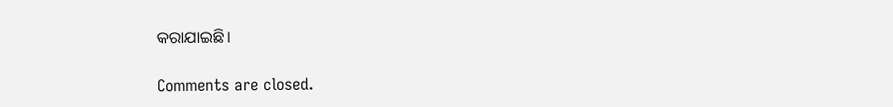କରାଯାଇଛି।

Comments are closed.